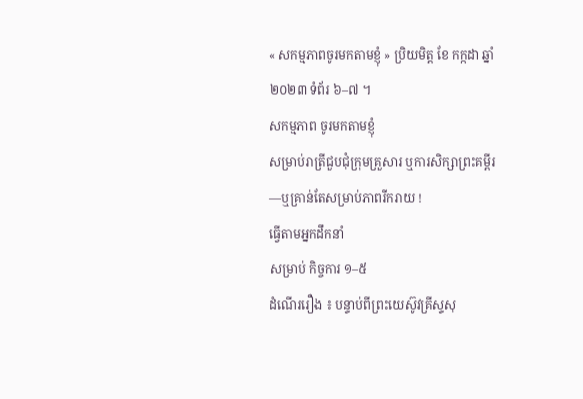« សកម្មភាពចូរមកតាមខ្ញុំ » ប្រិយមិត្ត ខែ កក្កដា ឆ្នាំ ២០២៣ ទំព័រ ៦–៧ ។
សកម្មភាព ចូរមកតាមខ្ញុំ
សម្រាប់រាត្រីជួបជុំក្រុមគ្រួសារ ឬការសិក្សាព្រះគម្ពីរ—ឬគ្រាន់តែសម្រាប់ភាពរីករាយ !
ធ្វើតាមអ្នកដឹកនាំ
សម្រាប់ កិច្ចការ ១–៥
ដំណើររឿង ៖ បន្ទាប់ពីព្រះយេស៊ូវគ្រីស្ទសុ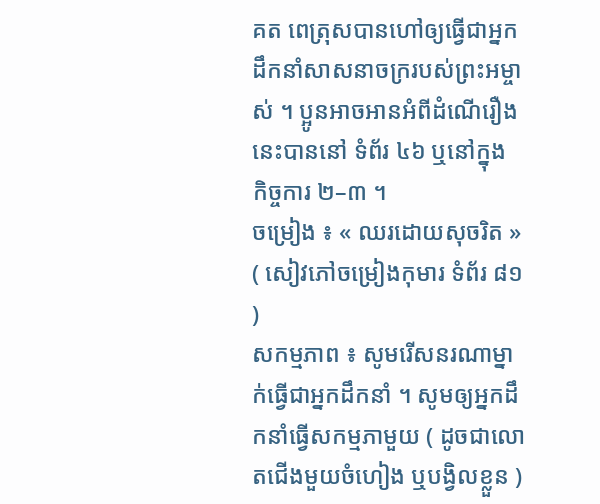គត ពេត្រុសបានហៅឲ្យធ្វើជាអ្នកដឹកនាំសាសនាចក្ររបស់ព្រះអម្ចាស់ ។ ប្អូនអាចអានអំពីដំណើរឿងនេះបាននៅ ទំព័រ ៤៦ ឬនៅក្នុង កិច្ចការ ២–៣ ។
ចម្រៀង ៖ « ឈរដោយសុចរិត » ( សៀវភៅចម្រៀងកុមារ ទំព័រ ៨១ )
សកម្មភាព ៖ សូមរើសនរណាម្នាក់ធ្វើជាអ្នកដឹកនាំ ។ សូមឲ្យអ្នកដឹកនាំធ្វើសកម្មភាមួយ ( ដូចជាលោតជើងមួយចំហៀង ឬបង្វិលខ្លួន )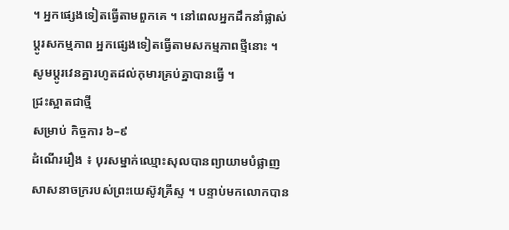។ អ្នកផ្សេងទៀតធ្វើតាមពួកគេ ។ នៅពេលអ្នកដឹកនាំផ្លាស់ប្តូរសកម្មភាព អ្នកផ្សេងទៀតធ្វើតាមសកម្មភាពថ្មីនោះ ។ សូមប្ដូរវេនគ្នារហូតដល់កុមារគ្រប់គ្នាបានធ្វើ ។
ជ្រះស្អាតជាថ្មី
សម្រាប់ កិច្ចការ ៦–៩
ដំណើររឿង ៖ បុរសម្នាក់ឈ្មោះសុលបានព្យាយាមបំផ្លាញសាសនាចក្ររបស់ព្រះយេស៊ូវគ្រីស្ទ ។ បន្ទាប់មកលោកបាន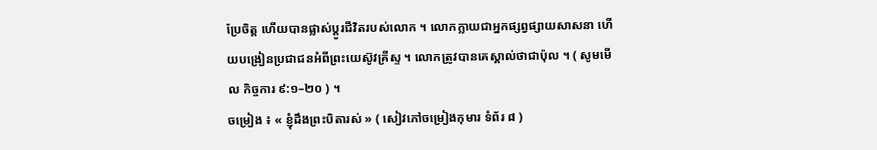ប្រែចិត្ត ហើយបានផ្លាស់ប្ដូរជីវិតរបស់លោក ។ លោកក្លាយជាអ្នកផ្សព្វផ្សាយសាសនា ហើយបង្រៀនប្រជាជនអំពីព្រះយេស៊ូវគ្រីស្ទ ។ លោកត្រូវបានគេស្គាល់ថាជាប៉ុល ។ ( សូមមើល កិច្ចការ ៩:១–២០ ) ។
ចម្រៀង ៖ « ខ្ញុំដឹងព្រះបិតារស់ » ( សៀវភៅចម្រៀងកុមារ ទំព័រ ៨ )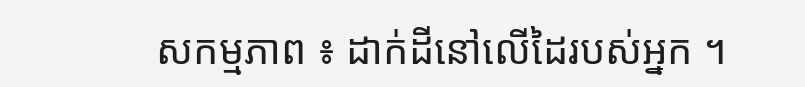សកម្មភាព ៖ ដាក់ដីនៅលើដៃរបស់អ្នក ។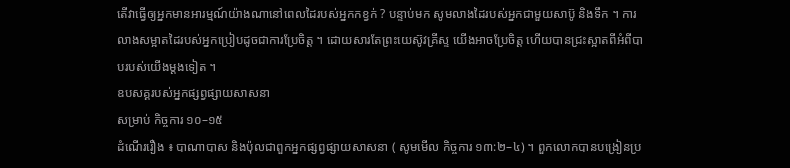តើវាធ្វើឲ្យអ្នកមានអារម្មណ៍យ៉ាងណានៅពេលដៃរបស់អ្នកកខ្វក់ ? បន្ទាប់មក សូមលាងដៃរបស់អ្នកជាមួយសាប៊ូ និងទឹក ។ ការលាងសម្អាតដៃរបស់អ្នកប្រៀបដូចជាការប្រែចិត្ត ។ ដោយសារតែព្រះយេស៊ូវគ្រីស្ទ យើងអាចប្រែចិត្ត ហើយបានជ្រះស្អាតពីអំពីបាបរបស់យើងម្ដងទៀត ។
ឧបសគ្គរបស់អ្នកផ្សព្វផ្សាយសាសនា
សម្រាប់ កិច្ចការ ១០–១៥
ដំណើររឿង ៖ បាណាបាស និងប៉ុលជាពួកអ្នកផ្សព្វផ្សាយសាសនា ( សូមមើល កិច្ចការ ១៣:២–៤) ។ ពួកលោកបានបង្រៀនប្រ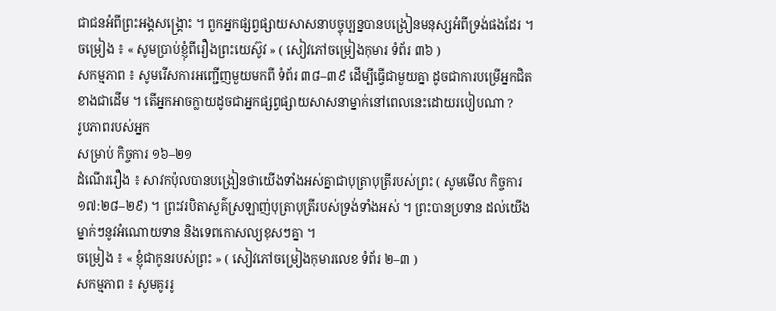ជាជនអំពីព្រះអង្គសង្គ្រោះ ។ ពួកអ្នកផ្សព្វផ្សាយសាសនាបច្ចុប្បន្នបានបង្រៀនមនុស្សអំពីទ្រង់ផងដែរ ។
ចម្រៀង ៖ « សូមប្រាប់ខ្ញុំពីរឿងព្រះយេស៊ូវ » ( សៀវភៅចម្រៀងកុមារ ទំព័រ ៣៦ )
សកម្មភាព ៖ សូមរើសការអញ្ជើញមួយមកពី ទំព័រ ៣៨–៣៩ ដើម្បីធ្វើជាមួយគ្នា ដូចជាការបម្រើអ្នកជិតខាងជាដើម ។ តើអ្នកអាចក្លាយដូចជាអ្នកផ្សព្វផ្សាយសាសនាម្នាក់នៅពេលនេះដោយរបៀបណា ?
រូបភាពរបស់អ្នក
សម្រាប់ កិច្ចការ ១៦–២១
ដំណើររឿង ៖ សាវកប៉ុលបានបង្រៀនថាយើងទាំងអស់គ្នាជាបុត្រាបុត្រីរបស់ព្រះ ( សូមមើល កិច្ចការ ១៧:២៨–២៩) ។ ព្រះវរបិតាសួគ៌ស្រឡាញ់បុត្រាបុត្រីរបស់ទ្រង់ទាំងអស់ ។ ព្រះបានប្រទាន ដល់យើងម្នាក់ៗនូវអំណោយទាន និងទេពកោសល្យខុសៗគ្នា ។
ចម្រៀង ៖ « ខ្ញុំជាកូនរបស់ព្រះ » ( សៀវភៅចម្រៀងកុមារលេខ ទំព័រ ២–៣ )
សកម្មភាព ៖ សូមគូររូ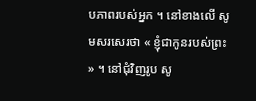បភាពរបស់អ្នក ។ នៅខាងលើ សូមសរសេរថា « ខ្ញុំជាកូនរបស់ព្រះ » ។ នៅជុំវិញរូប សូ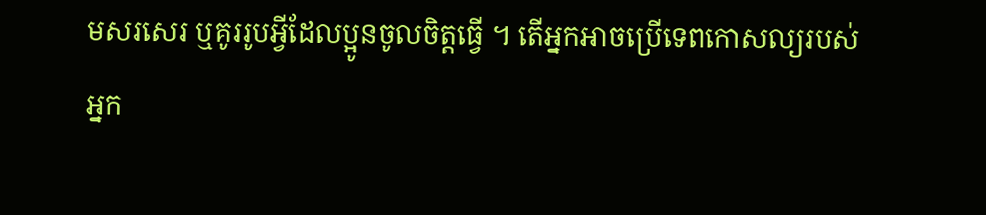មសរសេរ ឬគូររូបអ្វីដែលប្អូនចូលចិត្តធ្វើ ។ តើអ្នកអាចប្រើទេពកោសល្យរបស់អ្នក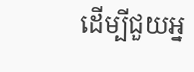ដើម្បីជួយអ្ន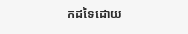កដទៃដោយ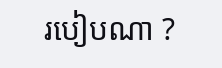របៀបណា ?